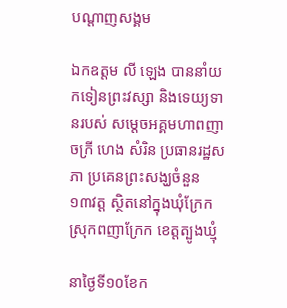បណ្តាញសង្គម

ឯកឧត្តម លី ឡេង បាននាំយកទៀនព្រះវស្សា និងទេយ្យទានរបស់ សម្ដេចអគ្គមហាពញាចក្រី ហេង សំរិន ប្រធានរដ្ឋសភា ប្រគេនព្រះសង្ឃចំនួន ១៣វត្ត ស្ថិតនៅក្នុងឃុំក្រែក ស្រុកពញាក្រែក ខេត្តត្បូងឃ្មុំ

នាថ្ងៃទី១០ខែក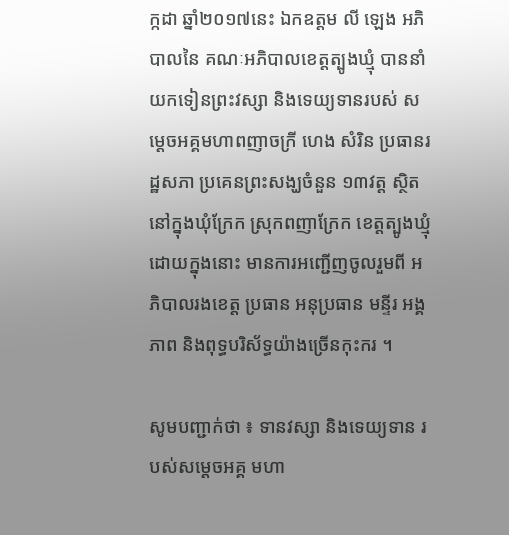ក្កដា ឆ្នាំ២០១៧នេះ ឯកឧត្តម លី ឡេង អភិបាលនៃ គណៈអភិបាលខេត្តត្បូងឃ្មុំ បាននាំយកទៀនព្រះវស្សា និងទេយ្យទានរបស់ សម្ដេចអគ្គមហាពញាចក្រី ហេង សំរិន ប្រធានរដ្ឋសភា ប្រគេនព្រះសង្ឃចំនួន ១៣វត្ត ស្ថិតនៅក្នុងឃុំក្រែក ស្រុកពញាក្រែក ខេត្តត្បូងឃ្មុំ ដោយក្នុងនោះ មានការអញ្ជើញចូលរួមពី អភិបាលរងខេត្ត ប្រធាន អនុប្រធាន មន្ទីរ អង្គភាព និងពុទ្ធបរិស័ទ្ធយ៉ាងច្រើនកុះករ ។

សូមបញ្ជាក់ថា ៖ ទានវស្សា និងទេយ្យទាន របស់សម្ដេចអគ្គ មហា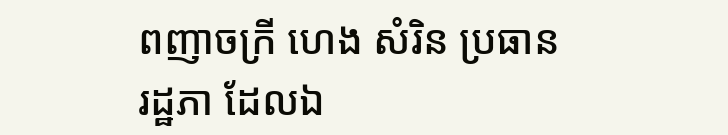ពញាចក្រី ហេង សំរិន ប្រធានរដ្ឋភា ដែលឯ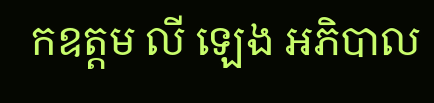កឧត្តម លី ឡេង អភិបាល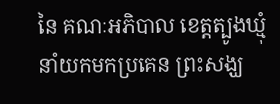នៃ គណៈអភិបាល ខេត្តត្បូងឃ្មុំ នាំយកមកប្រគេន ព្រះសង្ឃ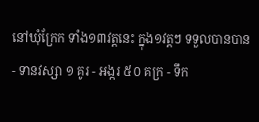នៅឃុំក្រែក ទាំង១៣វត្តនេះ ក្នុង១វត្តៗ ទទួលបានបាន - ទានវស្សា ១ គូរ - អង្ករ ៥០ គក្រ - ទឹក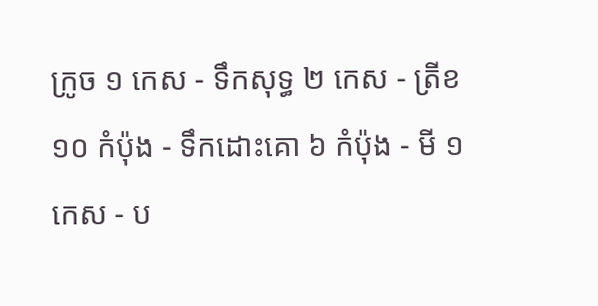ក្រូច ១ កេស - ទឹកសុទ្ធ ២ កេស - ត្រីខ ១០ កំប៉ុង - ទឹកដោះគោ ៦ កំប៉ុង - មី ១ កេស - ប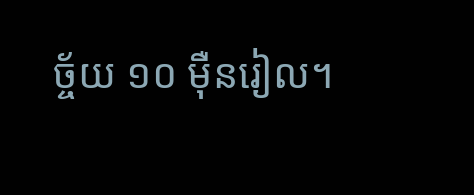ច្ច័យ ១០ ម៉ឺនរៀល។